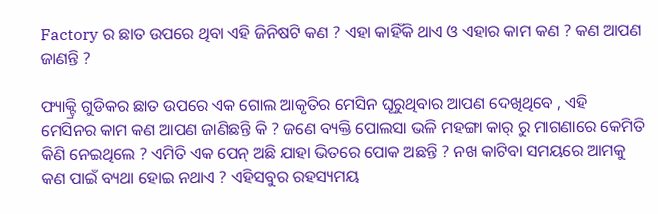Factory ର ଛାତ ଉପରେ ଥିବା ଏହି ଜିନିଷଟି କଣ ? ଏହା କାହିଁକି ଥାଏ ଓ ଏହାର କାମ କଣ ? କଣ ଆପଣ ଜାଣନ୍ତି ?

ଫ୍ୟାକ୍ଟ୍ରି ଗୁଡିକର ଛାତ ଉପରେ ଏକ ଗୋଲ ଆକୃତିର ମେସିନ ଘୂରୁଥିବାର ଆପଣ ଦେଖିଥିବେ , ଏହି ମେସିନର କାମ କଣ ଆପଣ ଜାଣିଛନ୍ତି କି ? ଜଣେ ବ୍ୟକ୍ତି ପୋଲସା ଭଳି ମହଙ୍ଗା କାର୍ ରୁ ମାଗଣାରେ କେମିତି କିଣି ନେଇଥିଲେ ? ଏମିତି ଏକ ପେନ୍ ଅଛି ଯାହା ଭିତରେ ପୋକ ଅଛନ୍ତି ? ନଖ କାଟିବା ସମୟରେ ଆମକୁ କଣ ପାଇଁ ବ୍ୟଥା ହୋଇ ନଥାଏ ? ଏହିସବୁର ରହସ୍ୟମୟ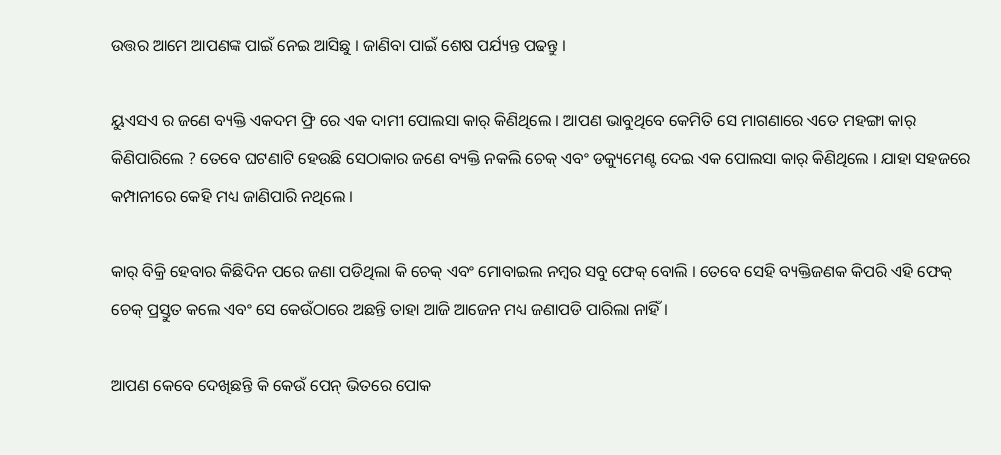ଉତ୍ତର ଆମେ ଆପଣଙ୍କ ପାଇଁ ନେଇ ଆସିଛୁ । ଜାଣିବା ପାଇଁ ଶେଷ ପର୍ଯ୍ୟନ୍ତ ପଢନ୍ତୁ ।

ୟୁଏସଏ ର ଜଣେ ବ୍ୟକ୍ତି ଏକଦମ ଫ୍ରି ରେ ଏକ ଦାମୀ ପୋଲସା କାର୍ କିଣିଥିଲେ । ଆପଣ ଭାବୁଥିବେ କେମିତି ସେ ମାଗଣାରେ ଏତେ ମହଙ୍ଗା କାର୍ କିଣିପାରିଲେ ? ତେବେ ଘଟଣାଟି ହେଉଛି ସେଠାକାର ଜଣେ ବ୍ୟକ୍ତି ନକଲି ଚେକ୍ ଏବଂ ଡକ୍ୟୁମେଣ୍ଟ ଦେଇ ଏକ ପୋଲସା କାର୍ କିଣିଥିଲେ । ଯାହା ସହଜରେ କମ୍ପାନୀରେ କେହି ମଧ୍ୟ ଜାଣିପାରି ନଥିଲେ ।

କାର୍ ବିକ୍ରି ହେବାର କିଛିଦିନ ପରେ ଜଣା ପଡିଥିଲା କି ଚେକ୍ ଏବଂ ମୋବାଇଲ ନମ୍ବର ସବୁ ଫେକ୍ ବୋଲି । ତେବେ ସେହି ବ୍ୟକ୍ତିଜଣକ କିପରି ଏହି ଫେକ୍ ଚେକ୍ ପ୍ରସ୍ତୁତ କଲେ ଏବଂ ସେ କେଉଁଠାରେ ଅଛନ୍ତି ତାହା ଆଜି ଆଜେନ ମଧ୍ୟ ଜଣାପଡି ପାରିଲା ନାହିଁ ।

ଆପଣ କେବେ ଦେଖିଛନ୍ତି କି କେଉଁ ପେନ୍ ଭିତରେ ପୋକ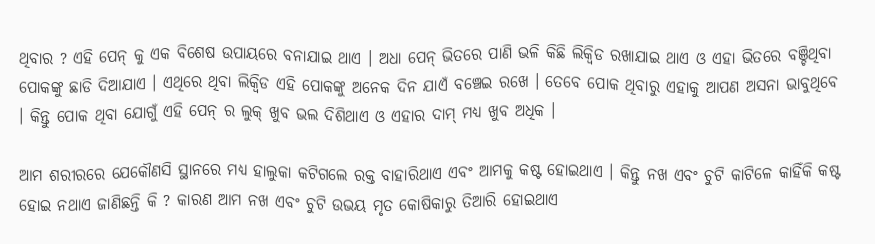ଥିବାର ? ଏହି ପେନ୍ କୁ ଏକ ବିଶେଷ ଉପାୟରେ ବନାଯାଇ ଥାଏ । ଅଧା ପେନ୍ ଭିତରେ ପାଣି ଭଳି କିଛି ଲିକ୍ବିଡ ରଖାଯାଇ ଥାଏ ଓ ଏହା ଭିତରେ ବଞ୍ଚିଥିବା ପୋକଙ୍କୁ ଛାଡି ଦିଆଯାଏ । ଏଥିରେ ଥିବା ଲିକ୍ବିଡ ଏହି ପୋକଙ୍କୁ ଅନେକ ଦିନ ଯାଏଁ ବଞ୍ଚେଇ ରଖେ । ତେବେ ପୋକ ଥିବାରୁ ଏହାକୁ ଆପଣ ଅସନା ଭାବୁଥିବେ । କିନ୍ତୁ ପୋକ ଥିବା ଯୋଗୁଁ ଏହି ପେନ୍ ର ଲୁକ୍ ଖୁବ ଭଲ ଦିଶିଥାଏ ଓ ଏହାର ଦାମ୍ ମଧ୍ୟ ଖୁବ ଅଧିକ ।

ଆମ ଶରୀରରେ ଯେକୌଣସି ସ୍ଥାନରେ ମଧ୍ୟ ହାଲୁକା କଟିଗଲେ ରକ୍ତ ବାହାରିଥାଏ ଏବଂ ଆମକୁ କଷ୍ଟ ହୋଇଥାଏ । କିନ୍ତୁ ନଖ ଏବଂ ଚୁଟି କାଟିଳେ କାହିଁକି କଷ୍ଟ ହୋଇ ନଥାଏ ଜାଣିଛନ୍ତି କି ? କାରଣ ଆମ ନଖ ଏବଂ ଚୁଟି ଉଭୟ ମୃତ କୋଷିକାରୁ ତିଆରି ହୋଇଥାଏ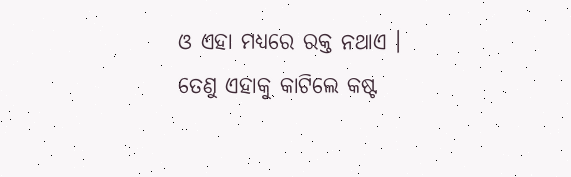ଓ ଏହା ମଧ୍ୟରେ ରକ୍ତ ନଥାଏ । ତେଣୁ ଏହାକୁ କାଟିଲେ କଷ୍ଟ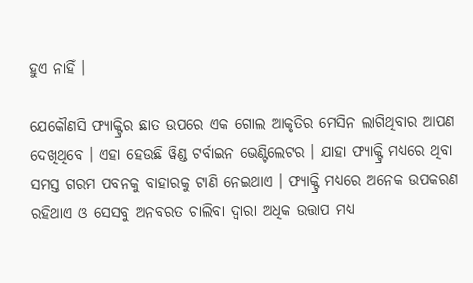ହୁଏ ନାହିଁ ।

ଯେକୌଣସି ଫ୍ୟାକ୍ଟ୍ରିର ଛାତ ଉପରେ ଏକ ଗୋଲ ଆକୃତିର ମେସିନ ଲାଗିଥିବାର ଆପଣ ଦେଖିଥିବେ । ଏହା ହେଉଛି ୱିଣ୍ଡ ଟର୍ବାଇନ ଭେଣ୍ଟିଲେଟର । ଯାହା ଫ୍ୟାକ୍ଟ୍ରି ମଧ୍ୟରେ ଥିବା ସମସ୍ତ ଗରମ ପବନକୁ ବାହାରକୁ ଟାଣି ନେଇଥାଏ । ଫ୍ୟାକ୍ଟ୍ରି ମଧ୍ୟରେ ଅନେକ ଉପକରଣ ରହିଥାଏ ଓ ସେସବୁ ଅନବରତ ଚାଲିବା ଦ୍ଵାରା ଅଧିକ ଉତ୍ତାପ ମଧ୍ୟ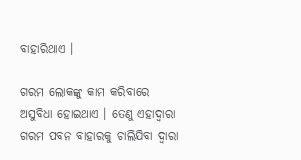ବାହାରିଥାଏ ।

ଗରମ ଲୋକଙ୍କୁ କାମ କରିବାରେ ଅସୁବିଧା ହୋଇଥାଏ । ତେଣୁ ଏହାଦ୍ବାରା ଗରମ ପବନ ବାହାରକୁ ଚାଲିଯିବା ଦ୍ଵାରା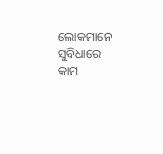ଲୋକମାନେ ସୁବିଧାରେ କାମ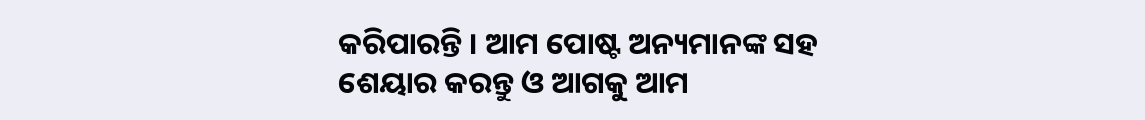କରିପାରନ୍ତି । ଆମ ପୋଷ୍ଟ ଅନ୍ୟମାନଙ୍କ ସହ ଶେୟାର କରନ୍ତୁ ଓ ଆଗକୁ ଆମ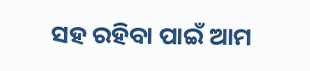ସହ ରହିବା ପାଇଁ ଆମ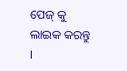ପେଜ୍ କୁ ଲାଇକ କରନ୍ତୁ ।